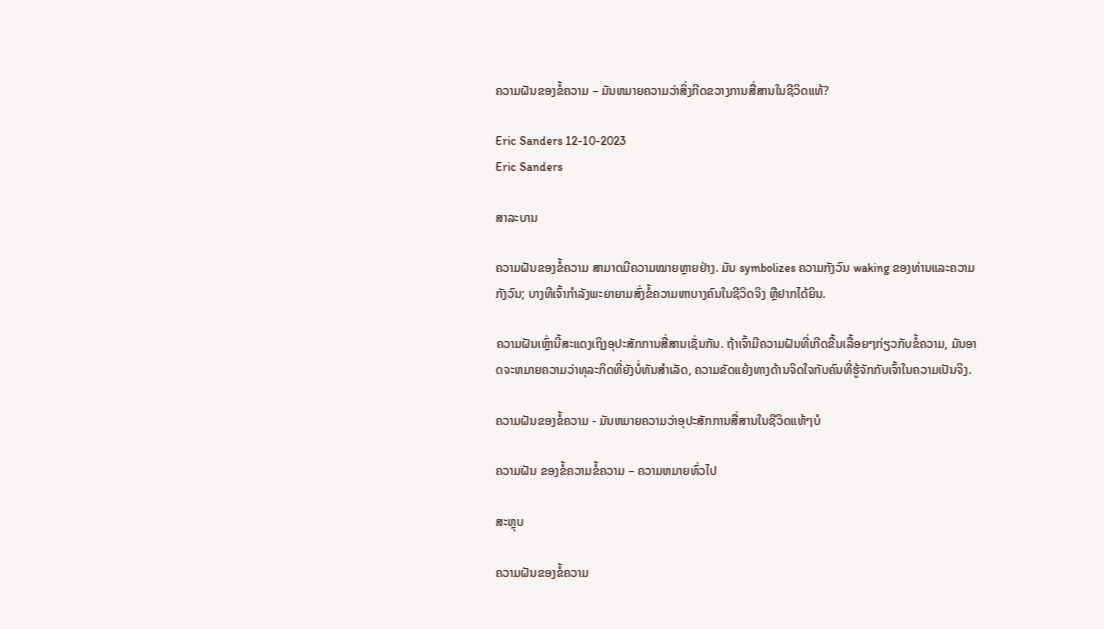ຄວາມຝັນຂອງຂໍ້ຄວາມ – ມັນຫມາຍຄວາມວ່າສິ່ງກີດຂວາງການສື່ສານໃນຊີວິດແທ້?

Eric Sanders 12-10-2023
Eric Sanders

ສາລະບານ

ຄວາມຝັນຂອງຂໍ້ຄວາມ ສາມາດມີຄວາມໝາຍຫຼາຍຢ່າງ. ມັນ symbolizes ຄວາມກັງວົນ waking ຂອງທ່ານແລະຄວາມກັງວົນ; ບາງທີເຈົ້າກຳລັງພະຍາຍາມສົ່ງຂໍ້ຄວາມຫາບາງຄົນໃນຊີວິດຈິງ ຫຼືຢາກໄດ້ຍິນ.

ຄວາມຝັນເຫຼົ່ານີ້ສະແດງເຖິງອຸປະສັກການສື່ສານເຊັ່ນກັນ. ຖ້າເຈົ້າມີຄວາມຝັນທີ່ເກີດຂື້ນເລື້ອຍໆກ່ຽວກັບຂໍ້ຄວາມ, ມັນອາດຈະຫມາຍຄວາມວ່າທຸລະກິດທີ່ຍັງບໍ່ທັນສໍາເລັດ, ຄວາມຂັດແຍ້ງທາງດ້ານຈິດໃຈກັບຄົນທີ່ຮູ້ຈັກກັບເຈົ້າໃນຄວາມເປັນຈິງ.

ຄວາມຝັນຂອງຂໍ້ຄວາມ - ມັນຫມາຍຄວາມວ່າອຸປະສັກການສື່ສານໃນຊີວິດແທ້ໆບໍ

ຄວາມຝັນ ຂອງຂໍ້ຄວາມຂໍ້ຄວາມ – ຄວາມຫມາຍທົ່ວໄປ

ສະຫຼຸບ

ຄວາມຝັນຂອງຂໍ້ຄວາມ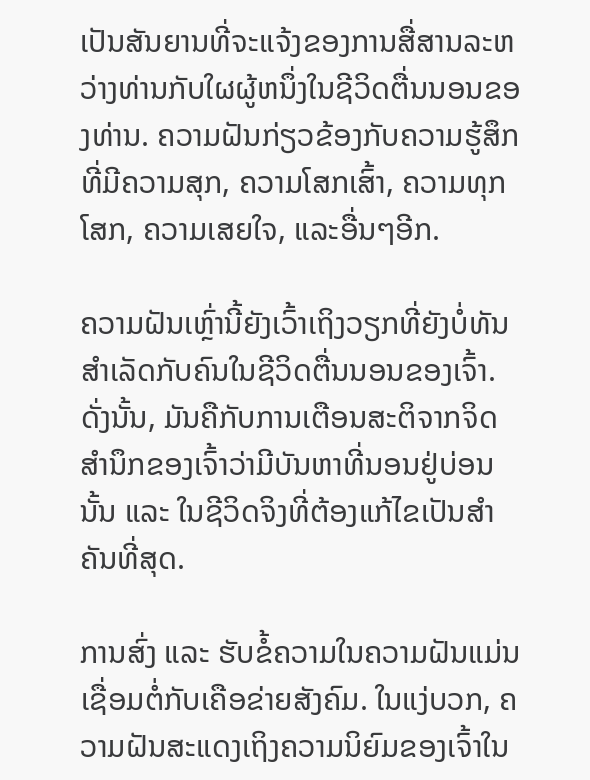ເປັນສັນຍານທີ່ຈະແຈ້ງຂອງການສື່ສານລະຫວ່າງທ່ານກັບໃຜຜູ້ຫນຶ່ງໃນຊີວິດຕື່ນນອນຂອງທ່ານ. ຄວາມຝັນກ່ຽວຂ້ອງກັບຄວາມຮູ້ສຶກທີ່ມີຄວາມສຸກ, ຄວາມໂສກເສົ້າ, ຄວາມທຸກໂສກ, ຄວາມເສຍໃຈ, ແລະອື່ນໆອີກ.

ຄວາມຝັນເຫຼົ່ານີ້ຍັງເວົ້າເຖິງວຽກທີ່ຍັງບໍ່ທັນສຳເລັດກັບຄົນໃນຊີວິດຕື່ນນອນຂອງເຈົ້າ. ດັ່ງນັ້ນ, ມັນຄືກັບການເຕືອນສະຕິຈາກຈິດສຳນຶກຂອງເຈົ້າວ່າມີບັນຫາທີ່ນອນຢູ່ບ່ອນນັ້ນ ແລະ ໃນຊີວິດຈິງທີ່ຕ້ອງແກ້ໄຂເປັນສຳຄັນທີ່ສຸດ.

ການສົ່ງ ແລະ ຮັບຂໍ້ຄວາມໃນຄວາມຝັນແມ່ນເຊື່ອມຕໍ່ກັບເຄືອຂ່າຍສັງຄົມ. ໃນແງ່ບວກ, ຄວາມຝັນສະແດງເຖິງຄວາມນິຍົມຂອງເຈົ້າໃນ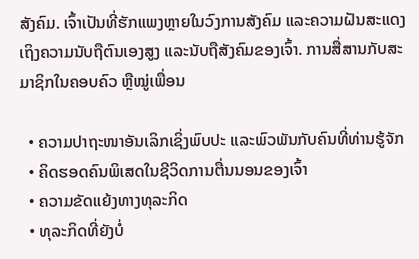ສັງຄົມ. ເຈົ້າເປັນທີ່ຮັກແພງຫຼາຍໃນວົງການສັງຄົມ ແລະຄວາມຝັນສະແດງເຖິງຄວາມນັບຖືຕົນເອງສູງ ແລະນັບຖືສັງຄົມຂອງເຈົ້າ. ການສື່ສານກັບສະມາຊິກໃນຄອບຄົວ ຫຼືໝູ່ເພື່ອນ

  • ຄວາມປາຖະໜາອັນເລິກເຊິ່ງພົບປະ ແລະພົວພັນກັບຄົນທີ່ທ່ານຮູ້ຈັກ
  • ຄິດຮອດຄົນພິເສດໃນຊີວິດການຕື່ນນອນຂອງເຈົ້າ
  • ຄວາມຂັດແຍ້ງທາງທຸລະກິດ
  • ທຸລະກິດທີ່ຍັງບໍ່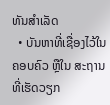ທັນສຳເລັດ
  • ບັນຫາທີ່ເຊື່ອງໄວ້ໃນຄອບຄົວ ຫຼືໃນ ສະຖານທີ່ເຮັດວຽກ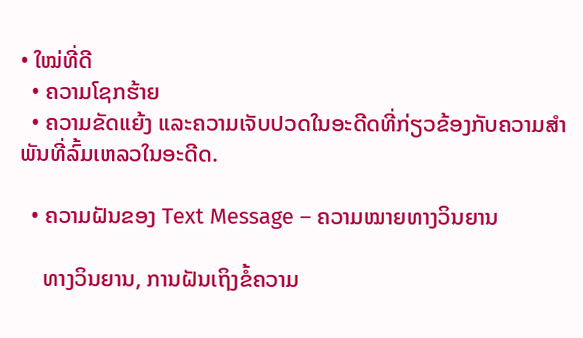• ໃໝ່ທີ່ດີ
  • ຄວາມໂຊກຮ້າຍ
  • ຄວາມຂັດແຍ້ງ ແລະຄວາມເຈັບປວດໃນອະດີດທີ່ກ່ຽວຂ້ອງກັບຄວາມສຳພັນທີ່ລົ້ມເຫລວໃນອະດີດ.

  • ຄວາມຝັນຂອງ Text Message – ຄວາມໝາຍທາງວິນຍານ

    ທາງວິນຍານ, ການຝັນເຖິງຂໍ້ຄວາມ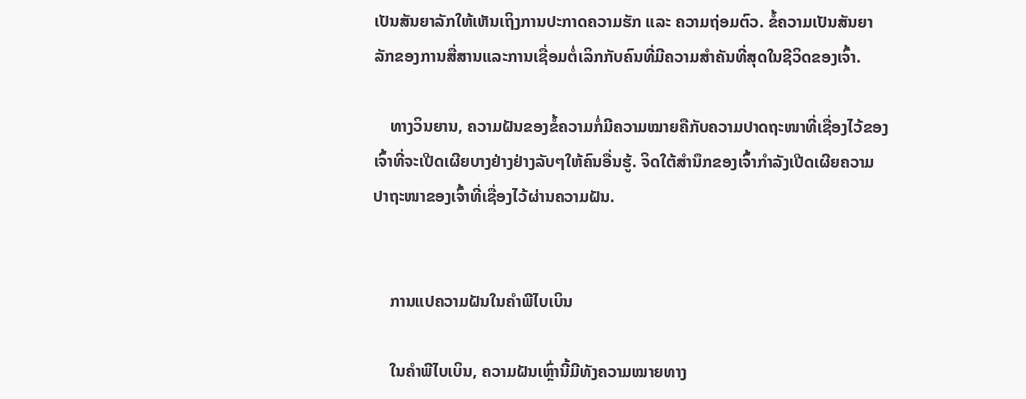ເປັນສັນຍາລັກໃຫ້ເຫັນເຖິງການປະກາດຄວາມຮັກ ແລະ ຄວາມຖ່ອມຕົວ. ຂໍ້ຄວາມເປັນສັນຍາລັກຂອງການສື່ສານແລະການເຊື່ອມຕໍ່ເລິກກັບຄົນທີ່ມີຄວາມສໍາຄັນທີ່ສຸດໃນຊີວິດຂອງເຈົ້າ.

    ທາງວິນຍານ, ຄວາມຝັນຂອງຂໍ້ຄວາມກໍ່ມີຄວາມໝາຍຄືກັບຄວາມປາດຖະໜາທີ່ເຊື່ອງໄວ້ຂອງເຈົ້າທີ່ຈະເປີດເຜີຍບາງຢ່າງຢ່າງລັບໆໃຫ້ຄົນອື່ນຮູ້. ຈິດໃຕ້ສຳນຶກຂອງເຈົ້າກຳລັງເປີດເຜີຍຄວາມປາຖະໜາຂອງເຈົ້າທີ່ເຊື່ອງໄວ້ຜ່ານຄວາມຝັນ.


    ການແປຄວາມຝັນໃນຄຳພີໄບເບິນ

    ໃນຄຳພີໄບເບິນ, ຄວາມຝັນເຫຼົ່ານີ້ມີທັງຄວາມໝາຍທາງ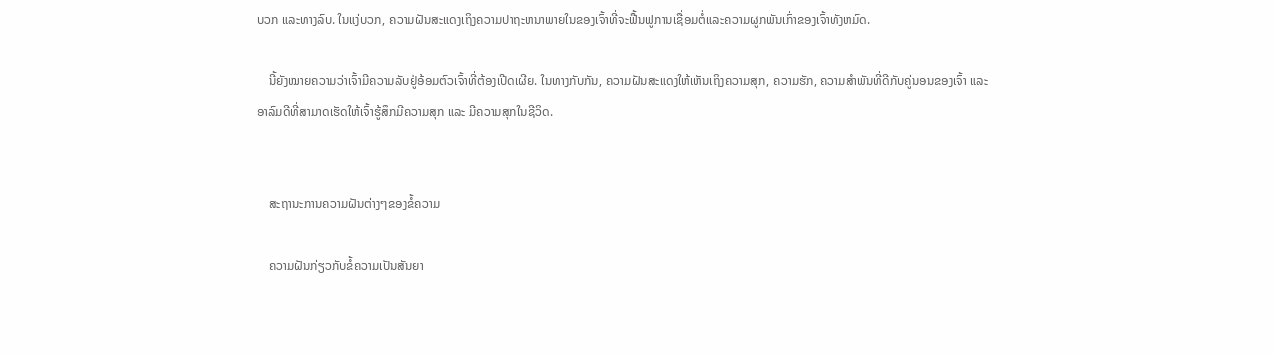ບວກ ແລະທາງລົບ. ໃນແງ່ບວກ, ຄວາມຝັນສະແດງເຖິງຄວາມປາຖະຫນາພາຍໃນຂອງເຈົ້າທີ່ຈະຟື້ນຟູການເຊື່ອມຕໍ່ແລະຄວາມຜູກພັນເກົ່າຂອງເຈົ້າທັງຫມົດ.

    ນີ້ຍັງໝາຍຄວາມວ່າເຈົ້າມີຄວາມລັບຢູ່ອ້ອມຕົວເຈົ້າທີ່ຕ້ອງເປີດເຜີຍ. ໃນທາງກັບກັນ, ຄວາມຝັນສະແດງໃຫ້ເຫັນເຖິງຄວາມສຸກ, ຄວາມຮັກ, ຄວາມສຳພັນທີ່ດີກັບຄູ່ນອນຂອງເຈົ້າ ແລະອາລົມດີທີ່ສາມາດເຮັດໃຫ້ເຈົ້າຮູ້ສຶກມີຄວາມສຸກ ແລະ ມີຄວາມສຸກໃນຊີວິດ.


    ສະຖານະການຄວາມຝັນຕ່າງໆຂອງຂໍ້ຄວາມ

    ຄວາມຝັນກ່ຽວກັບຂໍ້ຄວາມເປັນສັນຍາ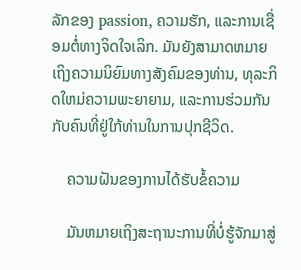ລັກຂອງ passion, ຄວາມຮັກ, ແລະການເຊື່ອມຕໍ່ທາງຈິດໃຈເລິກ. ມັນຍັງສາມາດຫມາຍເຖິງຄວາມນິຍົມທາງສັງຄົມຂອງທ່ານ, ທຸລະກິດໃຫມ່ຄວາມພະຍາຍາມ, ແລະການຮ່ວມກັນກັບຄົນທີ່ຢູ່ໃກ້ທ່ານໃນການປຸກຊີວິດ.

    ຄວາມຝັນຂອງການໄດ້ຮັບຂໍ້ຄວາມ

    ມັນຫມາຍເຖິງສະຖານະການທີ່ບໍ່ຮູ້ຈັກມາສູ່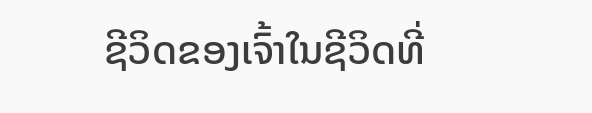ຊີວິດຂອງເຈົ້າໃນຊີວິດທີ່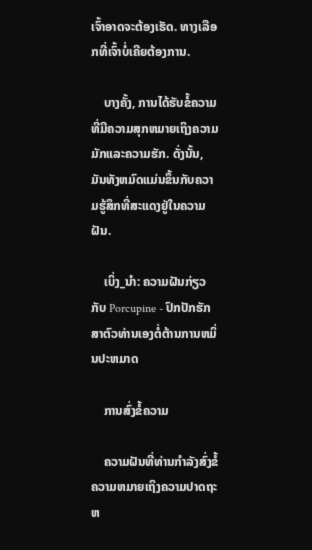ເຈົ້າອາດຈະຕ້ອງເຮັດ. ທາງເລືອກທີ່ເຈົ້າບໍ່ເຄີຍຕ້ອງການ.

    ບາງຄັ້ງ, ການໄດ້ຮັບຂໍ້ຄວາມທີ່ມີຄວາມສຸກຫມາຍເຖິງຄວາມມັກແລະຄວາມຮັກ. ດັ່ງນັ້ນ, ມັນທັງຫມົດແມ່ນຂຶ້ນກັບຄວາມຮູ້ສຶກທີ່ສະແດງຢູ່ໃນຄວາມຝັນ.

    ເບິ່ງ_ນຳ: ຄວາມຝັນກ່ຽວກັບ Porcupine - ປົກປັກຮັກສາຕົວທ່ານເອງຕໍ່ຕ້ານການຫມິ່ນປະຫມາດ

    ການສົ່ງຂໍ້ຄວາມ

    ຄວາມຝັນທີ່ທ່ານກໍາລັງສົ່ງຂໍ້ຄວາມຫມາຍເຖິງຄວາມປາດຖະຫ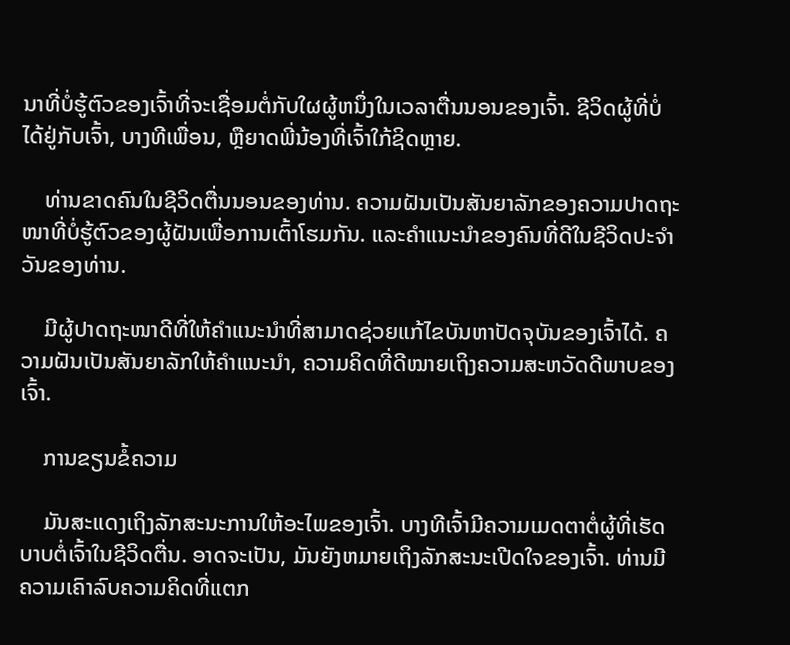ນາທີ່ບໍ່ຮູ້ຕົວຂອງເຈົ້າທີ່ຈະເຊື່ອມຕໍ່ກັບໃຜຜູ້ຫນຶ່ງໃນເວລາຕື່ນນອນຂອງເຈົ້າ. ຊີວິດຜູ້ທີ່ບໍ່ໄດ້ຢູ່ກັບເຈົ້າ, ບາງທີເພື່ອນ, ຫຼືຍາດພີ່ນ້ອງທີ່ເຈົ້າໃກ້ຊິດຫຼາຍ.

    ທ່ານຂາດຄົນໃນຊີວິດຕື່ນນອນຂອງທ່ານ. ຄວາມຝັນເປັນສັນຍາລັກຂອງຄວາມປາດຖະໜາທີ່ບໍ່ຮູ້ຕົວຂອງຜູ້ຝັນເພື່ອການເຕົ້າໂຮມກັນ. ແລະຄໍາແນະນໍາຂອງຄົນທີ່ດີໃນຊີວິດປະຈໍາວັນຂອງທ່ານ.

    ມີຜູ້ປາດຖະໜາດີທີ່ໃຫ້ຄຳແນະນຳທີ່ສາມາດຊ່ວຍແກ້ໄຂບັນຫາປັດຈຸບັນຂອງເຈົ້າໄດ້. ຄວາມຝັນເປັນສັນຍາລັກໃຫ້ຄຳແນະນຳ, ຄວາມຄິດທີ່ດີໝາຍເຖິງຄວາມສະຫວັດດີພາບຂອງເຈົ້າ.

    ການຂຽນຂໍ້ຄວາມ

    ມັນສະແດງເຖິງລັກສະນະການໃຫ້ອະໄພຂອງເຈົ້າ. ບາງທີເຈົ້າມີຄວາມເມດຕາຕໍ່ຜູ້ທີ່ເຮັດບາບຕໍ່ເຈົ້າໃນຊີວິດຕື່ນ. ອາດຈະເປັນ, ມັນຍັງຫມາຍເຖິງລັກສະນະເປີດໃຈຂອງເຈົ້າ. ທ່ານມີຄວາມເຄົາລົບຄວາມຄິດທີ່ແຕກ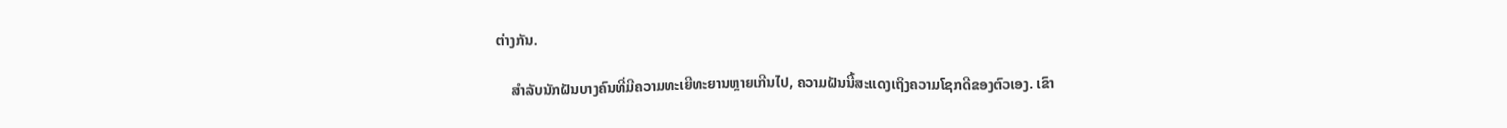ຕ່າງກັນ.

    ສຳລັບນັກຝັນບາງຄົນທີ່ມີຄວາມທະເຍີທະຍານຫຼາຍເກີນໄປ, ຄວາມຝັນນີ້ສະແດງເຖິງຄວາມໂຊກດີຂອງຕົວເອງ. ເຂົາ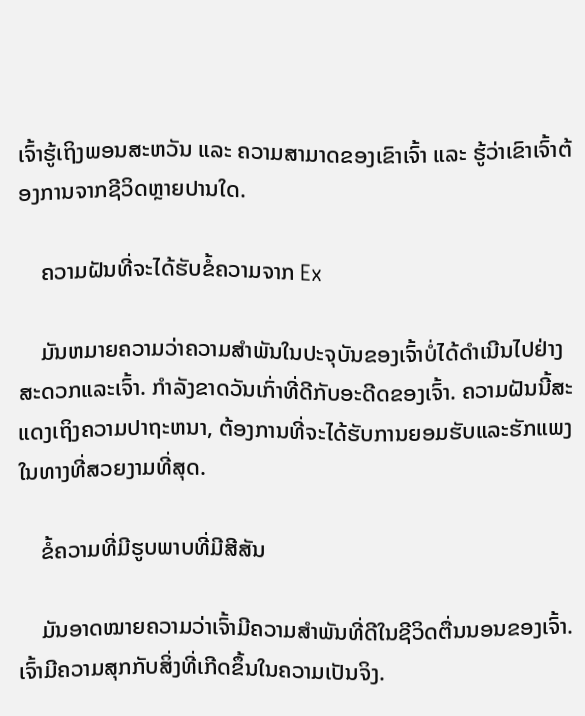ເຈົ້າຮູ້ເຖິງພອນສະຫວັນ ແລະ ຄວາມສາມາດຂອງເຂົາເຈົ້າ ແລະ ຮູ້ວ່າເຂົາເຈົ້າຕ້ອງການຈາກຊີວິດຫຼາຍປານໃດ.

    ຄວາມຝັນທີ່ຈະໄດ້ຮັບຂໍ້ຄວາມຈາກ Ex

    ມັນຫມາຍຄວາມວ່າຄວາມສໍາພັນໃນປະຈຸບັນຂອງເຈົ້າບໍ່ໄດ້ດໍາເນີນໄປຢ່າງສະດວກແລະເຈົ້າ. ກໍາລັງຂາດວັນເກົ່າທີ່ດີກັບອະດີດຂອງເຈົ້າ. ຄວາມຝັນນີ້ສະແດງເຖິງຄວາມປາຖະຫນາ, ຕ້ອງການທີ່ຈະໄດ້ຮັບການຍອມຮັບແລະຮັກແພງໃນທາງທີ່ສວຍງາມທີ່ສຸດ.

    ຂໍ້ຄວາມທີ່ມີຮູບພາບທີ່ມີສີສັນ

    ມັນອາດໝາຍຄວາມວ່າເຈົ້າມີຄວາມສຳພັນທີ່ດີໃນຊີວິດຕື່ນນອນຂອງເຈົ້າ. ເຈົ້າມີຄວາມສຸກກັບສິ່ງທີ່ເກີດຂຶ້ນໃນຄວາມເປັນຈິງ.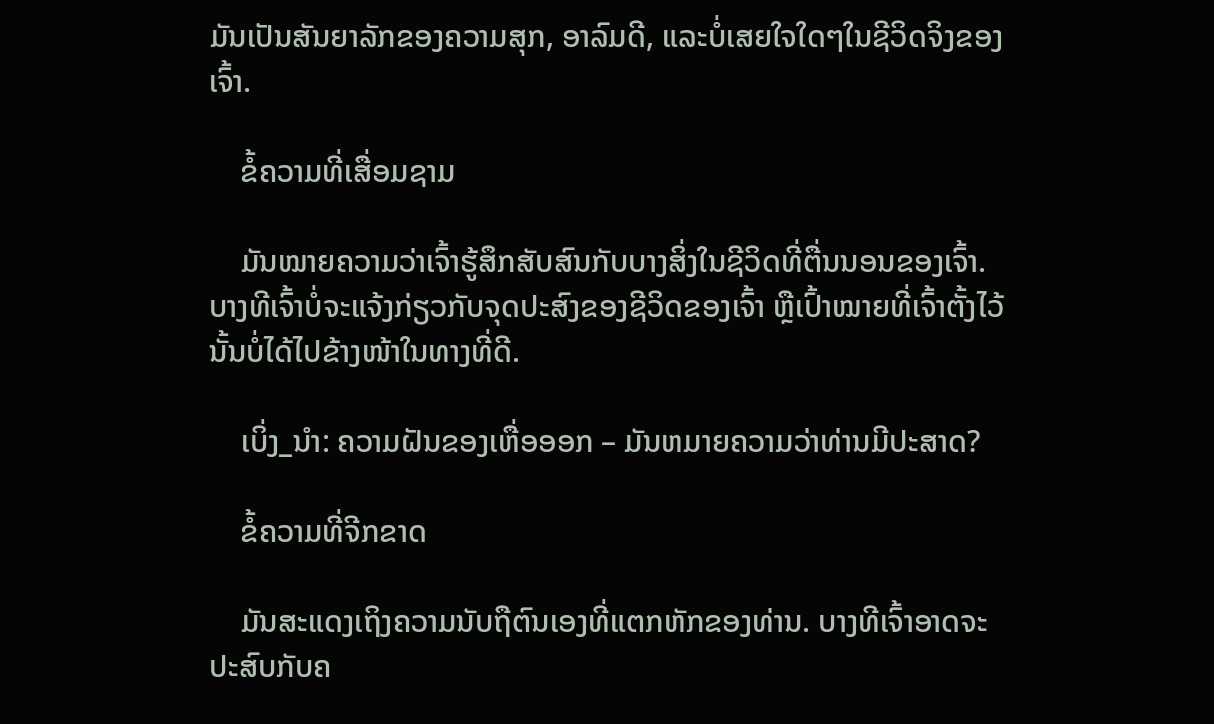ມັນເປັນສັນຍາລັກຂອງຄວາມສຸກ, ອາລົມດີ, ແລະບໍ່ເສຍໃຈໃດໆໃນຊີວິດຈິງຂອງເຈົ້າ.

    ຂໍ້ຄວາມທີ່ເສື່ອມຊາມ

    ມັນໝາຍຄວາມວ່າເຈົ້າຮູ້ສຶກສັບສົນກັບບາງສິ່ງໃນຊີວິດທີ່ຕື່ນນອນຂອງເຈົ້າ. ບາງທີເຈົ້າບໍ່ຈະແຈ້ງກ່ຽວກັບຈຸດປະສົງຂອງຊີວິດຂອງເຈົ້າ ຫຼືເປົ້າໝາຍທີ່ເຈົ້າຕັ້ງໄວ້ນັ້ນບໍ່ໄດ້ໄປຂ້າງໜ້າໃນທາງທີ່ດີ.

    ເບິ່ງ_ນຳ: ຄວາມຝັນຂອງເຫື່ອອອກ – ມັນຫມາຍຄວາມວ່າທ່ານມີປະສາດ?

    ຂໍ້ຄວາມທີ່ຈີກຂາດ

    ມັນສະແດງເຖິງຄວາມນັບຖືຕົນເອງທີ່ແຕກຫັກຂອງທ່ານ. ບາງທີເຈົ້າອາດຈະປະສົບກັບຄ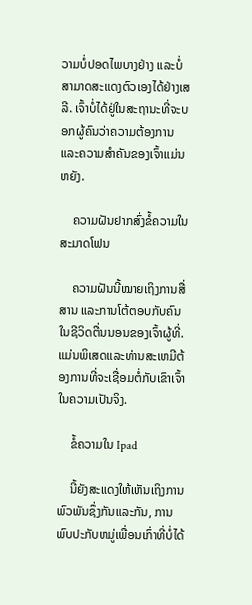ວາມບໍ່ປອດໄພບາງຢ່າງ ແລະບໍ່ສາມາດສະແດງຕົວເອງໄດ້ຢ່າງເສລີ. ເຈົ້າບໍ່ໄດ້ຢູ່ໃນສະຖານະທີ່ຈະບອກຜູ້ຄົນວ່າຄວາມຕ້ອງການ ແລະຄວາມສໍາຄັນຂອງເຈົ້າແມ່ນຫຍັງ.

    ຄວາມຝັນຢາກສົ່ງຂໍ້ຄວາມໃນສະມາດໂຟນ

    ຄວາມຝັນນີ້ໝາຍເຖິງການສື່ສານ ແລະການໂຕ້ຕອບກັບຄົນໃນຊີວິດຕື່ນນອນຂອງເຈົ້າຜູ້ທີ່. ແມ່ນພິເສດແລະທ່ານສະເຫມີຕ້ອງການທີ່ຈະເຊື່ອມຕໍ່ກັບເຂົາເຈົ້າໃນຄວາມເປັນຈິງ.

    ຂໍ້ຄວາມໃນ Ipad

    ນີ້ຍັງສະແດງໃຫ້ເຫັນເຖິງການພົວພັນຊຶ່ງກັນແລະກັນ, ການພົບປະກັບຫມູ່ເພື່ອນເກົ່າທີ່ບໍ່ໄດ້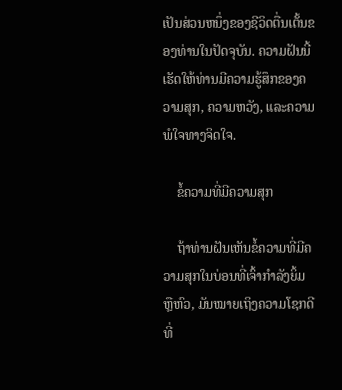ເປັນສ່ວນຫນຶ່ງຂອງຊີວິດຕື່ນເຕັ້ນຂອງທ່ານໃນປັດຈຸບັນ. ຄວາມຝັນນີ້ເຮັດໃຫ້ທ່ານມີຄວາມຮູ້ສຶກຂອງຄວາມສຸກ, ຄວາມຫວັງ, ແລະຄວາມພໍໃຈທາງຈິດໃຈ.

    ຂໍ້ຄວາມທີ່ມີຄວາມສຸກ

    ຖ້າທ່ານຝັນເຫັນຂໍ້ຄວາມທີ່ມີຄວາມສຸກໃນບ່ອນທີ່ເຈົ້າກຳລັງຍິ້ມ ຫຼືຫົວ, ມັນໝາຍເຖິງຄວາມໂຊກດີທີ່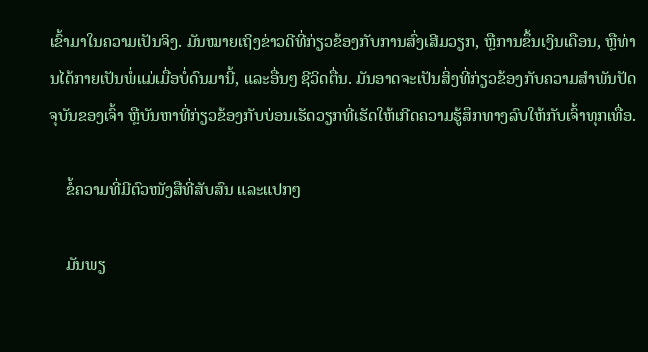ເຂົ້າມາໃນຄວາມເປັນຈິງ. ມັນໝາຍເຖິງຂ່າວດີທີ່ກ່ຽວຂ້ອງກັບການສົ່ງເສີມວຽກ, ຫຼືການຂຶ້ນເງິນເດືອນ, ຫຼືທ່ານໄດ້ກາຍເປັນພໍ່ແມ່ເມື່ອບໍ່ດົນມານີ້, ແລະອື່ນໆ ຊີວິດຕື່ນ. ມັນອາດຈະເປັນສິ່ງທີ່ກ່ຽວຂ້ອງກັບຄວາມສຳພັນປັດຈຸບັນຂອງເຈົ້າ ຫຼືບັນຫາທີ່ກ່ຽວຂ້ອງກັບບ່ອນເຮັດວຽກທີ່ເຮັດໃຫ້ເກີດຄວາມຮູ້ສຶກທາງລົບໃຫ້ກັບເຈົ້າທຸກເທື່ອ.

    ຂໍ້ຄວາມທີ່ມີຕົວໜັງສືທີ່ສັບສົນ ແລະແປກໆ

    ມັນພຽ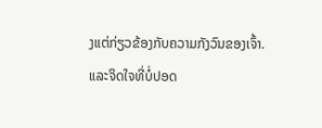ງແຕ່ກ່ຽວຂ້ອງກັບຄວາມກັງວົນຂອງເຈົ້າ. ແລະຈິດໃຈທີ່ບໍ່ປອດ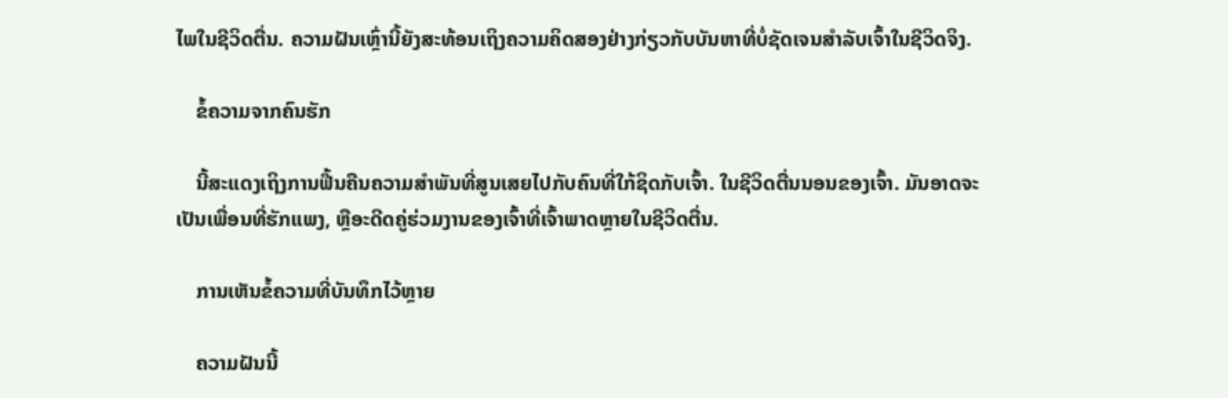ໄພໃນຊີວິດຕື່ນ. ຄວາມຝັນເຫຼົ່ານີ້ຍັງສະທ້ອນເຖິງຄວາມຄິດສອງຢ່າງກ່ຽວກັບບັນຫາທີ່ບໍ່ຊັດເຈນສຳລັບເຈົ້າໃນຊີວິດຈິງ.

    ຂໍ້ຄວາມຈາກຄົນຮັກ

    ນີ້ສະແດງເຖິງການຟື້ນຄືນຄວາມສຳພັນທີ່ສູນເສຍໄປກັບຄົນທີ່ໃກ້ຊິດກັບເຈົ້າ. ໃນຊີວິດຕື່ນນອນຂອງເຈົ້າ. ມັນອາດຈະເປັນເພື່ອນທີ່ຮັກແພງ, ຫຼືອະດີດຄູ່ຮ່ວມງານຂອງເຈົ້າທີ່ເຈົ້າພາດຫຼາຍໃນຊີວິດຕື່ນ.

    ການເຫັນຂໍ້ຄວາມທີ່ບັນທຶກໄວ້ຫຼາຍ

    ຄວາມຝັນນີ້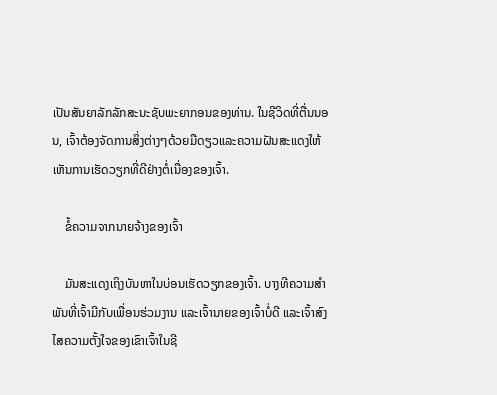ເປັນສັນຍາລັກລັກສະນະຊັບພະຍາກອນຂອງທ່ານ. ໃນຊີວິດທີ່ຕື່ນນອນ, ເຈົ້າຕ້ອງຈັດການສິ່ງຕ່າງໆດ້ວຍມືດຽວແລະຄວາມຝັນສະແດງໃຫ້ເຫັນການເຮັດວຽກທີ່ດີຢ່າງຕໍ່ເນື່ອງຂອງເຈົ້າ.

    ຂໍ້ຄວາມຈາກນາຍຈ້າງຂອງເຈົ້າ

    ມັນສະແດງເຖິງບັນຫາໃນບ່ອນເຮັດວຽກຂອງເຈົ້າ. ບາງທີຄວາມສຳພັນທີ່ເຈົ້າມີກັບເພື່ອນຮ່ວມງານ ແລະເຈົ້ານາຍຂອງເຈົ້າບໍ່ດີ ແລະເຈົ້າສົງໄສຄວາມຕັ້ງໃຈຂອງເຂົາເຈົ້າໃນຊີ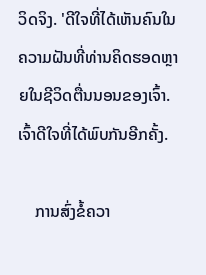ວິດຈິງ. 'ດີໃຈທີ່ໄດ້ເຫັນຄົນໃນຄວາມຝັນທີ່ທ່ານຄິດຮອດຫຼາຍໃນຊີວິດຕື່ນນອນຂອງເຈົ້າ. ເຈົ້າດີໃຈທີ່ໄດ້ພົບກັນອີກຄັ້ງ.

    ການສົ່ງຂໍ້ຄວາ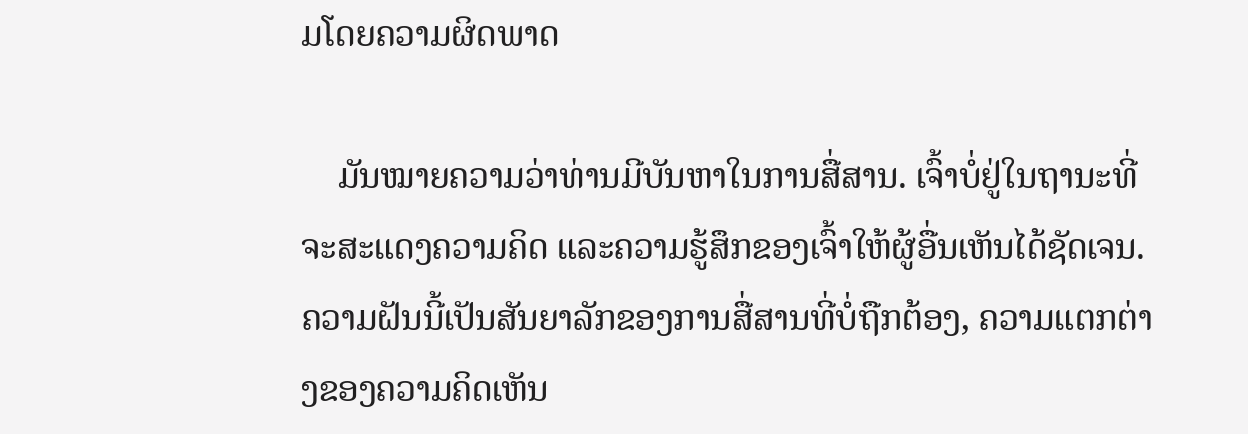ມໂດຍຄວາມຜິດພາດ

    ມັນໝາຍຄວາມວ່າທ່ານມີບັນຫາໃນການສື່ສານ. ເຈົ້າບໍ່ຢູ່ໃນຖານະທີ່ຈະສະແດງຄວາມຄິດ ແລະຄວາມຮູ້ສຶກຂອງເຈົ້າໃຫ້ຜູ້ອື່ນເຫັນໄດ້ຊັດເຈນ. ຄວາມຝັນນີ້ເປັນສັນຍາລັກຂອງການສື່ສານທີ່ບໍ່ຖືກຕ້ອງ, ຄວາມແຕກຕ່າງຂອງຄວາມຄິດເຫັນ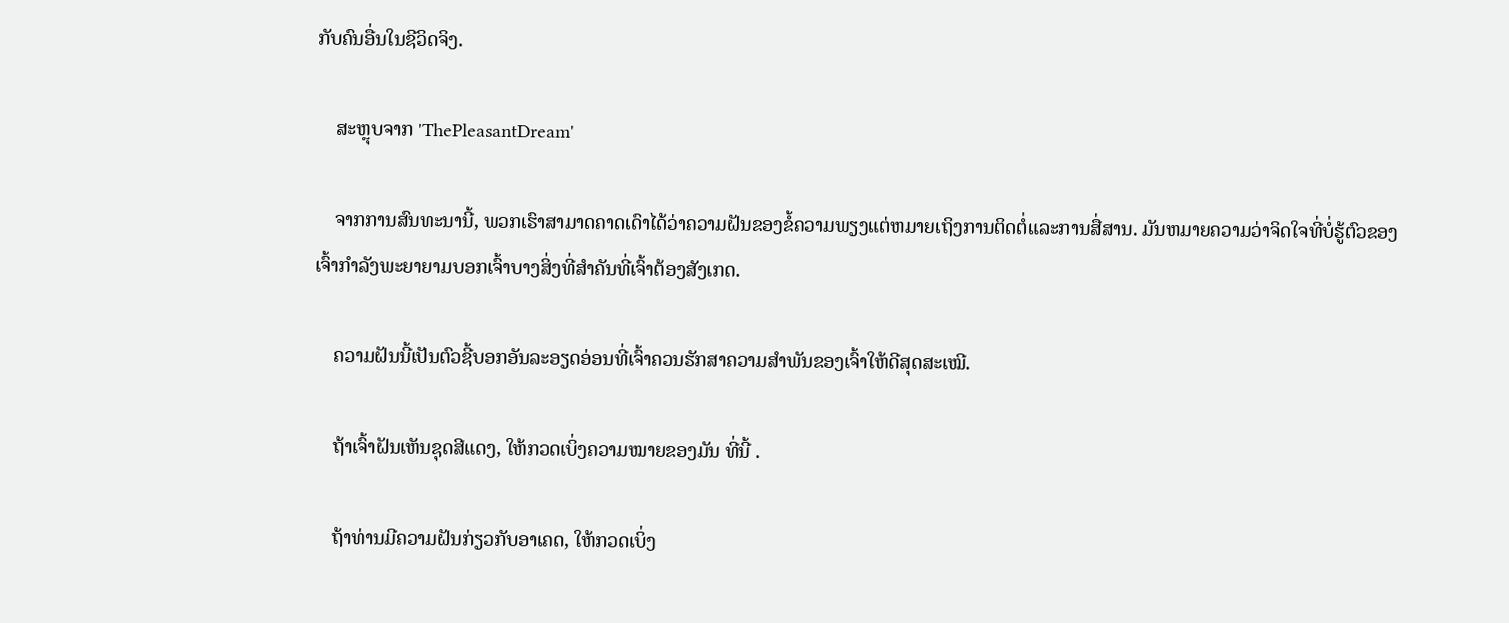ກັບຄົນອື່ນໃນຊີວິດຈິງ.

    ສະຫຼຸບຈາກ 'ThePleasantDream'

    ຈາກການສົນທະນານີ້, ພວກເຮົາສາມາດຄາດເດົາໄດ້ວ່າຄວາມຝັນຂອງຂໍ້ຄວາມພຽງແຕ່ຫມາຍເຖິງການຕິດຕໍ່ແລະການສື່ສານ. ມັນຫມາຍຄວາມວ່າຈິດໃຈທີ່ບໍ່ຮູ້ຕົວຂອງເຈົ້າກໍາລັງພະຍາຍາມບອກເຈົ້າບາງສິ່ງທີ່ສໍາຄັນທີ່ເຈົ້າຕ້ອງສັງເກດ.

    ຄວາມຝັນນີ້ເປັນຕົວຊີ້ບອກອັນລະອຽດອ່ອນທີ່ເຈົ້າຄວນຮັກສາຄວາມສຳພັນຂອງເຈົ້າໃຫ້ດີສຸດສະເໝີ.

    ຖ້າເຈົ້າຝັນເຫັນຊຸດສີແດງ, ໃຫ້ກວດເບິ່ງຄວາມໝາຍຂອງມັນ ທີ່ນີ້ .

    ຖ້າທ່ານມີຄວາມຝັນກ່ຽວກັບອາເຄດ, ໃຫ້ກວດເບິ່ງ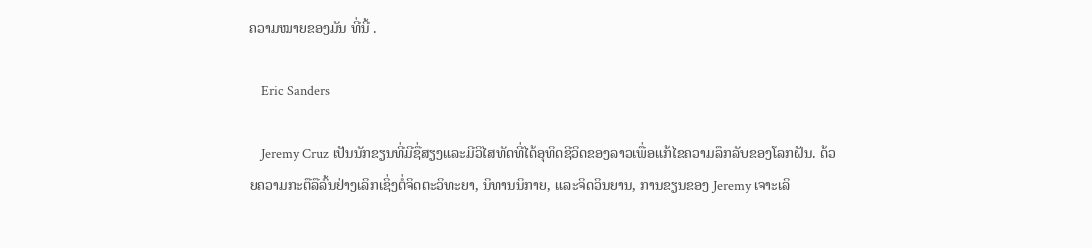ຄວາມໝາຍຂອງມັນ ທີ່ນີ້ .

    Eric Sanders

    Jeremy Cruz ເປັນນັກຂຽນທີ່ມີຊື່ສຽງແລະມີວິໄສທັດທີ່ໄດ້ອຸທິດຊີວິດຂອງລາວເພື່ອແກ້ໄຂຄວາມລຶກລັບຂອງໂລກຝັນ. ດ້ວຍຄວາມກະຕືລືລົ້ນຢ່າງເລິກເຊິ່ງຕໍ່ຈິດຕະວິທະຍາ, ນິທານນິກາຍ, ແລະຈິດວິນຍານ, ການຂຽນຂອງ Jeremy ເຈາະເລິ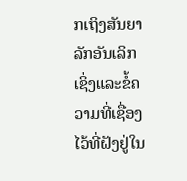ກເຖິງສັນຍາລັກອັນເລິກເຊິ່ງແລະຂໍ້ຄວາມທີ່ເຊື່ອງໄວ້ທີ່ຝັງຢູ່ໃນ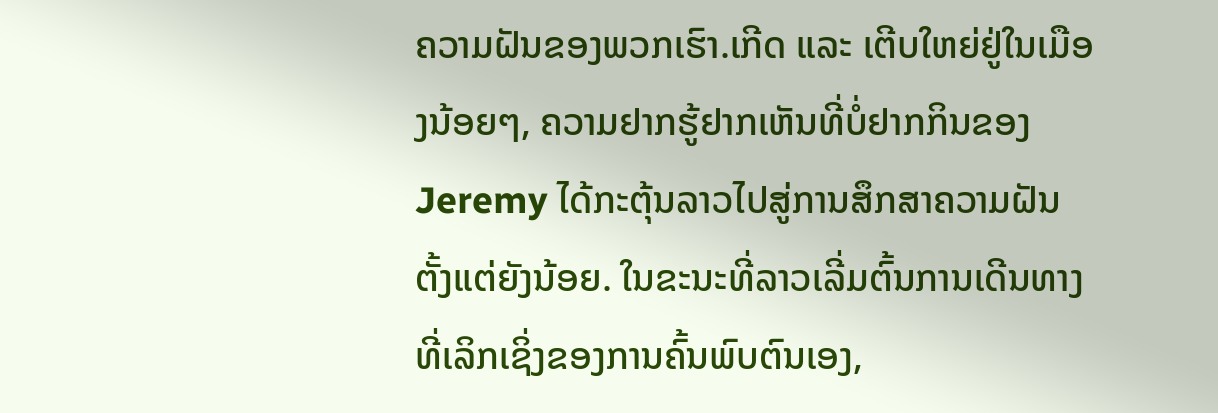ຄວາມຝັນຂອງພວກເຮົາ.ເກີດ ແລະ ເຕີບໃຫຍ່ຢູ່ໃນເມືອງນ້ອຍໆ, ຄວາມຢາກຮູ້ຢາກເຫັນທີ່ບໍ່ຢາກກິນຂອງ Jeremy ໄດ້ກະຕຸ້ນລາວໄປສູ່ການສຶກສາຄວາມຝັນຕັ້ງແຕ່ຍັງນ້ອຍ. ໃນຂະນະທີ່ລາວເລີ່ມຕົ້ນການເດີນທາງທີ່ເລິກເຊິ່ງຂອງການຄົ້ນພົບຕົນເອງ,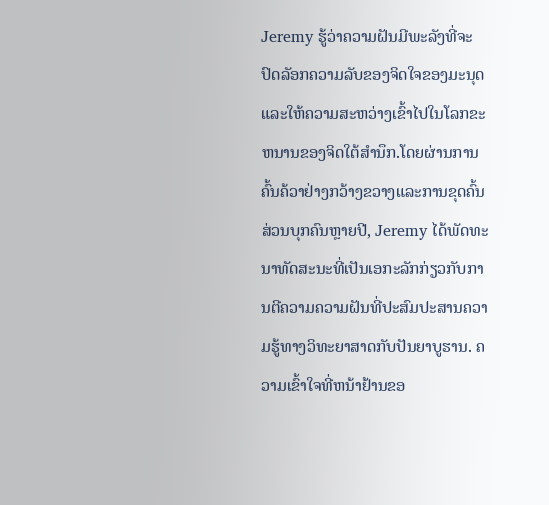Jeremy ຮູ້ວ່າຄວາມຝັນມີພະລັງທີ່ຈະປົດລັອກຄວາມລັບຂອງຈິດໃຈຂອງມະນຸດແລະໃຫ້ຄວາມສະຫວ່າງເຂົ້າໄປໃນໂລກຂະຫນານຂອງຈິດໃຕ້ສໍານຶກ.ໂດຍຜ່ານການຄົ້ນຄ້ວາຢ່າງກວ້າງຂວາງແລະການຂຸດຄົ້ນສ່ວນບຸກຄົນຫຼາຍປີ, Jeremy ໄດ້ພັດທະນາທັດສະນະທີ່ເປັນເອກະລັກກ່ຽວກັບການຕີຄວາມຄວາມຝັນທີ່ປະສົມປະສານຄວາມຮູ້ທາງວິທະຍາສາດກັບປັນຍາບູຮານ. ຄວາມເຂົ້າໃຈທີ່ຫນ້າຢ້ານຂອ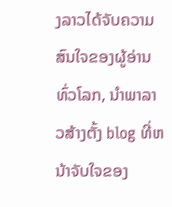ງລາວໄດ້ຈັບຄວາມສົນໃຈຂອງຜູ້ອ່ານທົ່ວໂລກ, ນໍາພາລາວສ້າງຕັ້ງ blog ທີ່ຫນ້າຈັບໃຈຂອງ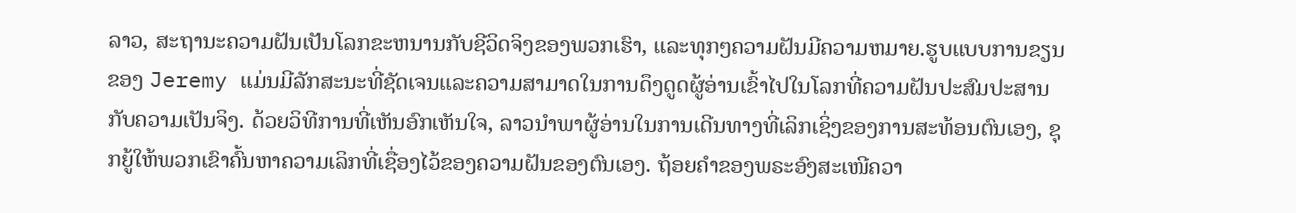ລາວ, ສະຖານະຄວາມຝັນເປັນໂລກຂະຫນານກັບຊີວິດຈິງຂອງພວກເຮົາ, ແລະທຸກໆຄວາມຝັນມີຄວາມຫມາຍ.ຮູບແບບການຂຽນຂອງ Jeremy ແມ່ນມີລັກສະນະທີ່ຊັດເຈນແລະຄວາມສາມາດໃນການດຶງດູດຜູ້ອ່ານເຂົ້າໄປໃນໂລກທີ່ຄວາມຝັນປະສົມປະສານກັບຄວາມເປັນຈິງ. ດ້ວຍວິທີການທີ່ເຫັນອົກເຫັນໃຈ, ລາວນໍາພາຜູ້ອ່ານໃນການເດີນທາງທີ່ເລິກເຊິ່ງຂອງການສະທ້ອນຕົນເອງ, ຊຸກຍູ້ໃຫ້ພວກເຂົາຄົ້ນຫາຄວາມເລິກທີ່ເຊື່ອງໄວ້ຂອງຄວາມຝັນຂອງຕົນເອງ. ຖ້ອຍຄຳຂອງພຣະອົງສະເໜີຄວາ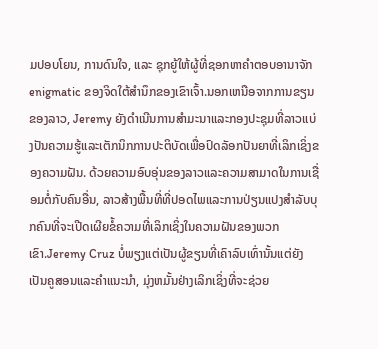ມປອບໂຍນ, ການດົນໃຈ, ແລະ ຊຸກຍູ້ໃຫ້ຜູ້ທີ່ຊອກຫາຄຳຕອບອານາຈັກ enigmatic ຂອງຈິດໃຕ້ສໍານຶກຂອງເຂົາເຈົ້າ.ນອກເຫນືອຈາກການຂຽນຂອງລາວ, Jeremy ຍັງດໍາເນີນການສໍາມະນາແລະກອງປະຊຸມທີ່ລາວແບ່ງປັນຄວາມຮູ້ແລະເຕັກນິກການປະຕິບັດເພື່ອປົດລັອກປັນຍາທີ່ເລິກເຊິ່ງຂອງຄວາມຝັນ. ດ້ວຍຄວາມອົບອຸ່ນຂອງລາວແລະຄວາມສາມາດໃນການເຊື່ອມຕໍ່ກັບຄົນອື່ນ, ລາວສ້າງພື້ນທີ່ທີ່ປອດໄພແລະການປ່ຽນແປງສໍາລັບບຸກຄົນທີ່ຈະເປີດເຜີຍຂໍ້ຄວາມທີ່ເລິກເຊິ່ງໃນຄວາມຝັນຂອງພວກເຂົາ.Jeremy Cruz ບໍ່ພຽງແຕ່ເປັນຜູ້ຂຽນທີ່ເຄົາລົບເທົ່ານັ້ນແຕ່ຍັງເປັນຄູສອນແລະຄໍາແນະນໍາ, ມຸ່ງຫມັ້ນຢ່າງເລິກເຊິ່ງທີ່ຈະຊ່ວຍ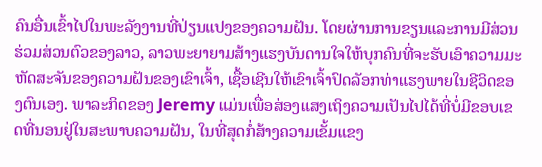ຄົນອື່ນເຂົ້າໄປໃນພະລັງງານທີ່ປ່ຽນແປງຂອງຄວາມຝັນ. ໂດຍຜ່ານການຂຽນແລະການມີສ່ວນຮ່ວມສ່ວນຕົວຂອງລາວ, ລາວພະຍາຍາມສ້າງແຮງບັນດານໃຈໃຫ້ບຸກຄົນທີ່ຈະຮັບເອົາຄວາມມະຫັດສະຈັນຂອງຄວາມຝັນຂອງເຂົາເຈົ້າ, ເຊື້ອເຊີນໃຫ້ເຂົາເຈົ້າປົດລັອກທ່າແຮງພາຍໃນຊີວິດຂອງຕົນເອງ. ພາລະກິດຂອງ Jeremy ແມ່ນເພື່ອສ່ອງແສງເຖິງຄວາມເປັນໄປໄດ້ທີ່ບໍ່ມີຂອບເຂດທີ່ນອນຢູ່ໃນສະພາບຄວາມຝັນ, ໃນທີ່ສຸດກໍ່ສ້າງຄວາມເຂັ້ມແຂງ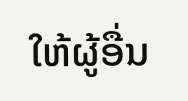ໃຫ້ຜູ້ອື່ນ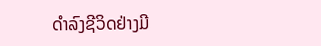ດໍາລົງຊີວິດຢ່າງມີ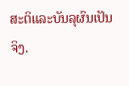ສະຕິແລະບັນລຸຜົນເປັນຈິງ.